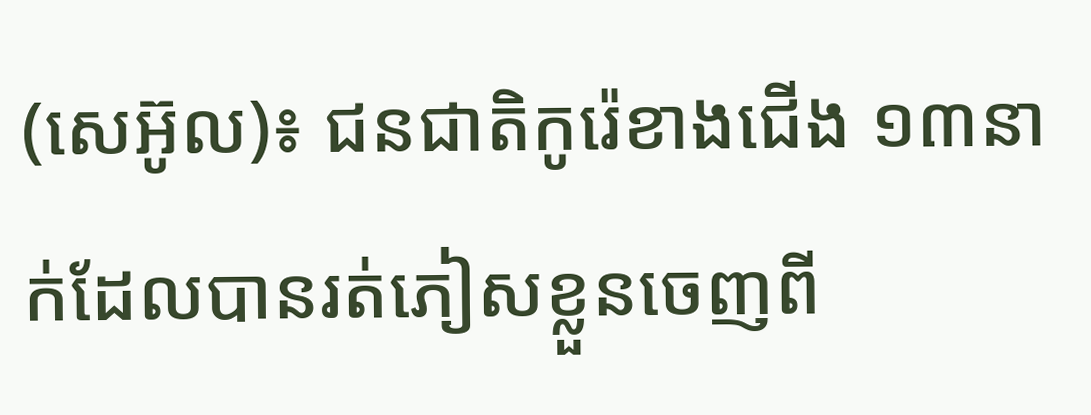(សេអ៊ូល)៖ ជនជាតិកូរ៉េខាងជើង ១៣នាក់ដែលបានរត់ភៀសខ្លួនចេញពី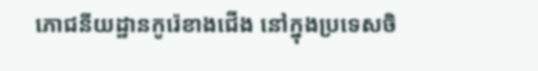ភោជនីយដ្ឋានកូរ៉េខាងជើង នៅក្នុងប្រទេសចិ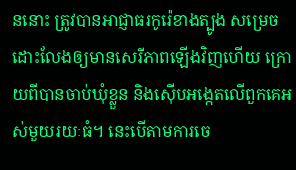ននោះ ត្រូវបានអាជ្ញាធរកូរ៉េខាងត្បូង សម្រេចដោះលែងឲ្យមានសេរីភាពឡើងវិញហើយ ក្រោយពីបានចាប់ឃុំខ្លួន និងស៊ើបអង្កេតលើពួកគេអស់មួយរយៈធំ។ នេះបើតាមការចេ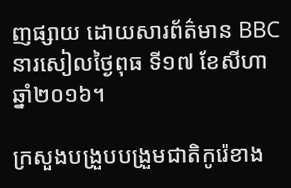ញផ្សាយ ដោយសារព័ត៌មាន BBC នារសៀលថ្ងៃពុធ ទី១៧ ខែសីហា ឆ្នាំ២០១៦។

ក្រសួងបង្រួបបង្រួមជាតិកូរ៉េខាង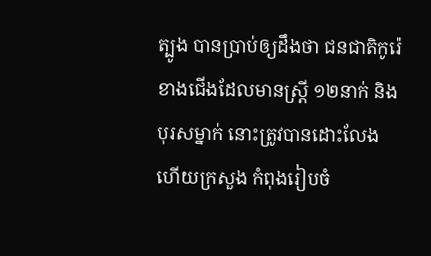ត្បូង បានប្រាប់ឲ្យដឹងថា ជនជាតិកូរ៉េខាងជើងដែលមានស្ត្រី ១២នាក់ និងបុរសម្នាក់ នោះត្រូវបានដោះលែង ហើយក្រសួង កំពុងរៀបចំ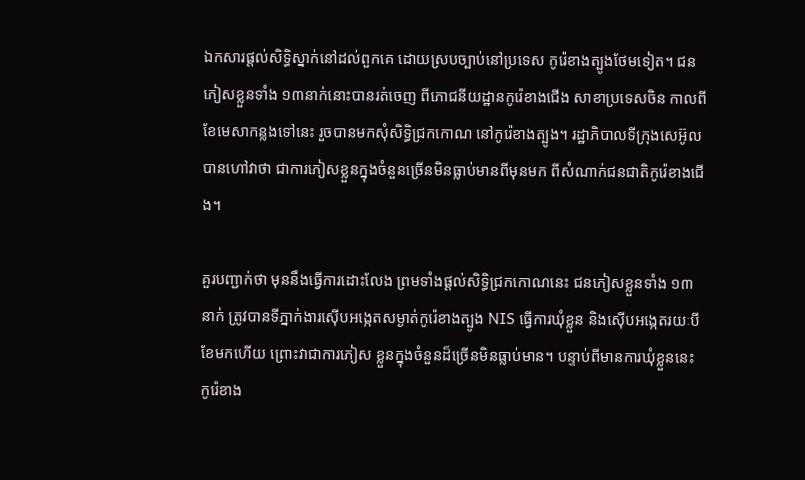ឯកសារផ្តល់សិទ្ធិស្នាក់នៅដល់ពួកគេ ដោយស្របច្បាប់នៅប្រទេស កូរ៉េខាងត្បូងថែមទៀត។ ជនភៀសខ្លួនទាំង ១៣នាក់នោះបានរត់ចេញ ពីភោជនីយដ្ឋានកូរ៉េខាងជើង សាខាប្រទេសចិន កាលពីខែមេសាកន្លងទៅនេះ រួចបានមកសុំសិទ្ធិជ្រកកោណ នៅកូរ៉េខាងត្បូង។ រដ្ឋាភិបាលទីក្រុងសេអ៊ូល បានហៅវាថា ជាការភៀសខ្លួនក្នុងចំនួនច្រើនមិនធ្លាប់មានពីមុនមក ពីសំណាក់ជនជាតិកូរ៉េខាងជើង។

គួរបញ្ជាក់ថា មុននឹងធ្វើការដោះលែង ព្រមទាំងផ្តល់សិទ្ធិជ្រកកោណនេះ ជនភៀសខ្លួនទាំង ១៣នាក់ ត្រូវបានទីភ្នាក់ងារស៊ើបអង្កេតសម្ងាត់កូរ៉េខាងត្បូង NIS ធ្វើការឃុំខ្លួន និងស៊ើបអង្កេតរយៈបីខែមកហើយ ព្រោះវាជាការភៀស ខ្លួនក្នុងចំនួនដ៏ច្រើនមិនធ្លាប់មាន។ បន្ទាប់ពីមានការឃុំខ្លួននេះ កូរ៉េខាង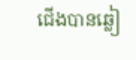ជើងបានឆ្លៀ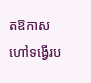តឱកាស ហៅទង្វើរប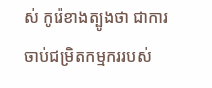ស់ កូរ៉េខាងត្បូងថា ជាការចាប់ជម្រិតកម្មកររបស់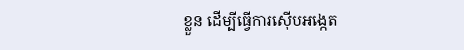ខ្លួន ដើម្បីធ្វើការស៊ើបអង្កេត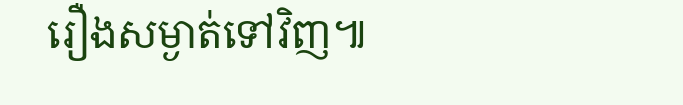រឿងសម្ងាត់ទៅវិញ៕